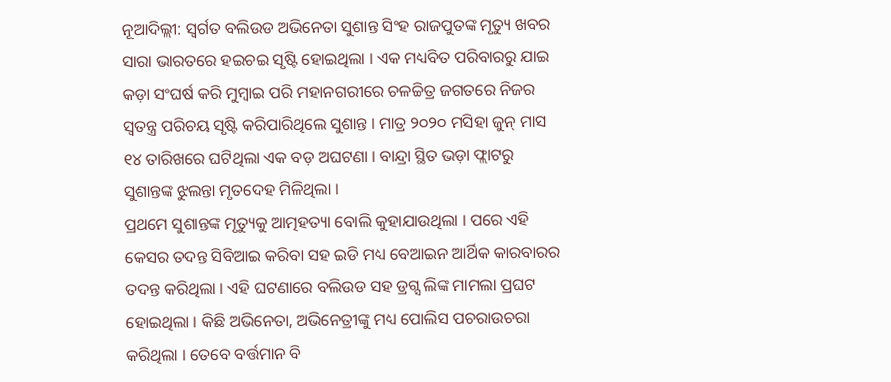ନୂଆଦିଲ୍ଲୀ: ସ୍ୱର୍ଗତ ବଲିଉଡ ଅଭିନେତା ସୁଶାନ୍ତ ସିଂହ ରାଜପୁତଙ୍କ ମୃତ୍ୟୁ ଖବର ସାରା ଭାରତରେ ହଇଚଇ ସୃଷ୍ଟି ହୋଇଥିଲା । ଏକ ମଧ୍ୟବିତ ପରିବାରରୁ ଯାଇ କଡ଼ା ସଂଘର୍ଷ କରି ମୁମ୍ବାଇ ପରି ମହାନଗରୀରେ ଚଳଚ୍ଚିତ୍ର ଜଗତରେ ନିଜର ସ୍ୱତନ୍ତ୍ର ପରିଚୟ ସୃଷ୍ଟି କରିପାରିଥିଲେ ସୁଶାନ୍ତ । ମାତ୍ର ୨୦୨୦ ମସିହା ଜୁନ୍ ମାସ ୧୪ ତାରିଖରେ ଘଟିଥିଲା ଏକ ବଡ଼ ଅଘଟଣା । ବାନ୍ଦ୍ରା ସ୍ଥିତ ଭଡ଼ା ଫ୍ଲାଟରୁ ସୁଶାନ୍ତଙ୍କ ଝୁଲନ୍ତା ମୃତଦେହ ମିଳିଥିଲା ।
ପ୍ରଥମେ ସୁଶାନ୍ତଙ୍କ ମୃତ୍ୟୁକୁ ଆତ୍ମହତ୍ୟା ବୋଲି କୁହାଯାଉଥିଲା । ପରେ ଏହି କେସର ତଦନ୍ତ ସିବିଆଇ କରିବା ସହ ଇଡି ମଧ୍ୟ ବେଆଇନ ଆର୍ଥିକ କାରବାରର ତଦନ୍ତ କରିଥିଲା । ଏହି ଘଟଣାରେ ବଲିଉଡ ସହ ଡ୍ରଗ୍ସ ଲିଙ୍କ ମାମଲା ପ୍ରଘଟ ହୋଇଥିଲା । କିଛି ଅଭିନେତା, ଅଭିନେତ୍ରୀଙ୍କୁ ମଧ୍ୟ ପୋଲିସ ପଚରାଉଚରା କରିଥିଲା । ତେବେ ବର୍ତ୍ତମାନ ବି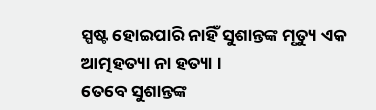ସ୍ପଷ୍ଟ ହୋଇପାରି ନାହିଁ ସୁଶାନ୍ତଙ୍କ ମୃତ୍ୟୁ ଏକ ଆତ୍ମହତ୍ୟା ନା ହତ୍ୟା ।
ତେବେ ସୁଶାନ୍ତଙ୍କ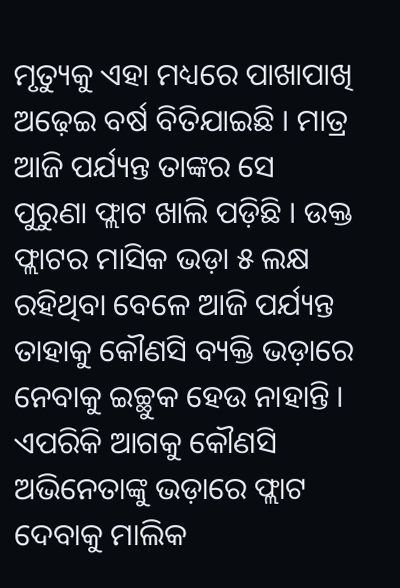ମୃତ୍ୟୁକୁ ଏହା ମଧ୍ୟରେ ପାଖାପାଖି ଅଢ଼େଇ ବର୍ଷ ବିତିଯାଇଛି । ମାତ୍ର ଆଜି ପର୍ଯ୍ୟନ୍ତ ତାଙ୍କର ସେ ପୁରୁଣା ଫ୍ଲାଟ ଖାଲି ପଡ଼ିଛି । ଉକ୍ତ ଫ୍ଲାଟର ମାସିକ ଭଡ଼ା ୫ ଲକ୍ଷ ରହିଥିବା ବେଳେ ଆଜି ପର୍ଯ୍ୟନ୍ତ ତାହାକୁ କୌଣସି ବ୍ୟକ୍ତି ଭଡ଼ାରେ ନେବାକୁ ଇଚ୍ଛୁକ ହେଉ ନାହାନ୍ତି । ଏପରିକି ଆଗକୁ କୌଣସି ଅଭିନେତାଙ୍କୁ ଭଡ଼ାରେ ଫ୍ଲାଟ ଦେବାକୁ ମାଲିକ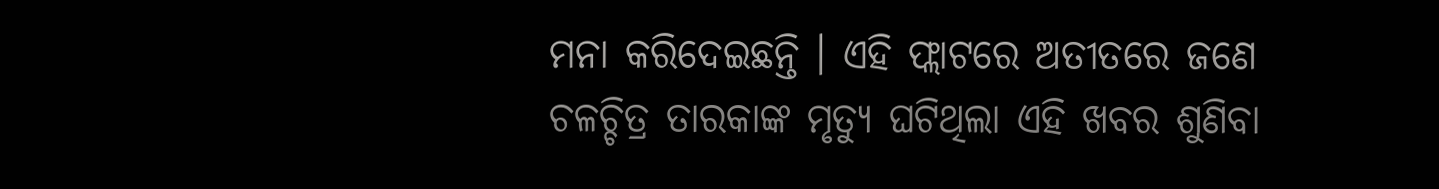ମନା କରିଦେଇଛନ୍ତି । ଏହି ଫ୍ଲାଟରେ ଅତୀତରେ ଜଣେ ଚଳଚ୍ଚିତ୍ର ତାରକାଙ୍କ ମୃତ୍ୟୁ ଘଟିଥିଲା ଏହି ଖବର ଶୁଣିବା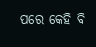ପରେ କେହି ବି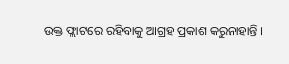ଉକ୍ତ ଫ୍ଲାଟରେ ରହିବାକୁ ଆଗ୍ରହ ପ୍ରକାଶ କରୁନାହାନ୍ତି ।